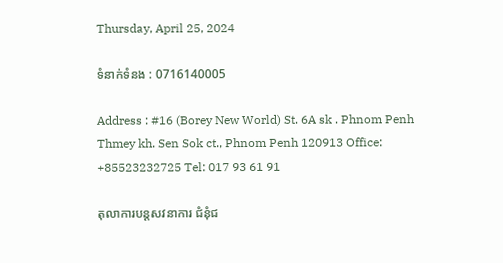Thursday, April 25, 2024

ទំនាក់ទំនង : 0716140005

Address : #16 (Borey New World) St. 6A sk . Phnom Penh Thmey kh. Sen Sok ct., Phnom Penh 120913 Office: +85523232725 Tel: 017 93 61 91

តុលាការបន្តសវនាការ ជំនុំជ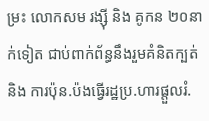ម្រះ លោកសម រង្ស៊ី និង គូកន ២០នាក់ទៀត ជាប់ពាក់ព័ន្ធនឹងរួមគំនិតក្បត់ និង ការប៉ុន.ប៉ងធ្វើរដ្ឋប្រ.ហារផ្តួលរំ.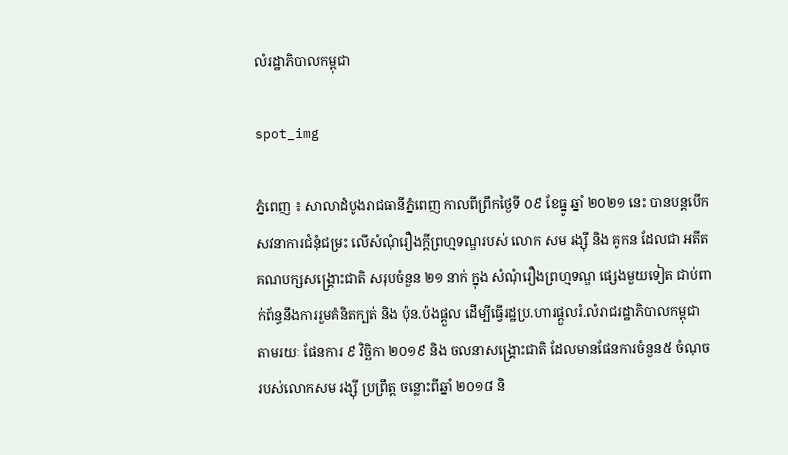លំរដ្ឋាភិបាលកម្ពុជា

spot_img

ភ្នំពេញ ៖ សាលាដំបូងរាជធានីភ្នំពេញ កាលពីព្រឹកថ្ងៃទី ០៩ ខែធ្នូ ឆ្នាំ ២០២១ នេះ បានបន្តបើកសវនាការជំនុំជម្រះ លើសំណុំរឿងក្តីព្រហ្មទណ្ឌរបស់ លោក សម រង្ស៊ី និង គូកន ដែលជា អតីតគណបក្សសង្គ្រោះជាតិ សរុបចំនួន ២១ នាក់ ក្នុង សំណុំរឿងព្រហ្មទណ្ឌ ផ្សេងមួយទៀត ជាប់ពាក់ព័ន្ធនឹងការរួមគំនិតក្បត់ និង ប៉ុន.ប៉ងផ្តួល ដើម្បីធ្វើរដ្ឋប្រ.ហារផ្តួលរំ.លំរាជរដ្ឋាភិបាលកម្ពុជា តាមរយៈ ផែនការ ៩ វិច្ឆិកា ២០១៩ និង ចលនាសង្គ្រោះជាតិ ដែលមានផែនការចំនួន៥ ចំណុច របស់លោកសម រង្ស៊ី ប្រព្រឹត្ត ចន្លោះពីឆ្នាំ ២០១៨ និ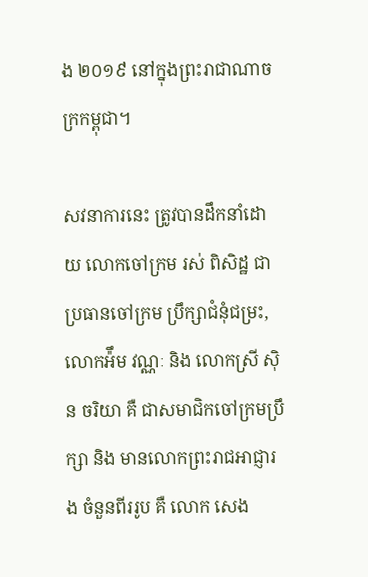ង ២០១៩ នៅក្នុងព្រះរាជាណាចក្រកម្ពុជា។

សវនាការនេះ ត្រូវបានដឹកនាំដោយ លោកចៅក្រម រស់ ពិសិដ្ឋ ជាប្រធានចៅក្រម ប្រឹក្សាជំនុំជម្រះ,លោកអ៉ឹម វណ្ណៈ និង លោកស្រី ស៊ិន ចរិយា គឺ ជាសមាជិកចៅក្រមប្រឹក្សា និង មានលោកព្រះរាជអាជ្ញារង ចំនួនពីររូប គឺ លោក សេង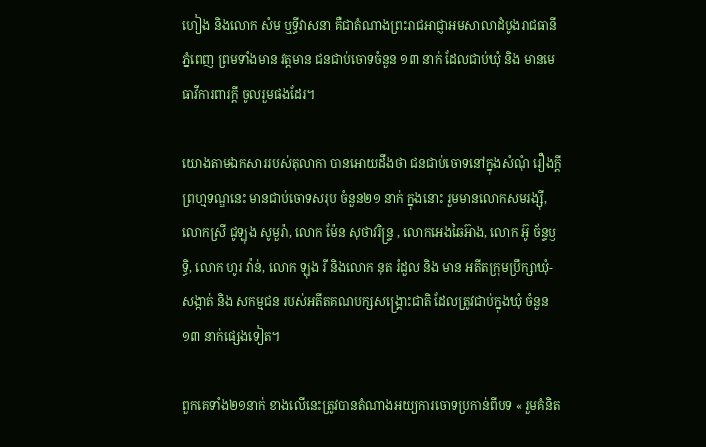ហៀង និងលោក សំម ឬទ្ធីវាសនា គឺជាតំណាងព្រះរាជអាជ្ញាអមសាលាដំបូងរាជធានីភ្នំពេញ ព្រមទាំងមាន វត្តមាន ជនជាប់ចោទចំនួន ១៣ នាក់ ដែលជាប់ឃុំ និង មានមេធាវីការពារក្តី ចូលរួមផងដែរ។

យោងតាមឯកសាររបស់តុលាកា បានអោយដឹងថា ជនជាប់ចោទនៅក្នុងសំណុំ រឿងក្តីព្រហ្មទណ្ឌនេះ មានជាប់ចោទសរុប ចំនួន២១ នាក់ ក្នុងនោះ រួមមានលោកសមរង្ស៊ី, លោកស្រី ជូឡុង សូមួរ៉ា, លោក ម៉ែន សុថាវរិន្ទ្រ , លោកអេងឆៃអ៊ាង, លោក អ៊ូ ច័ន្ទឫទ្ធិ, លោក ហូរ វ៉ាន់, លោក ឡុង រី និងលោក នុត រំដួល និង មាន អតីតក្រុមប្រឹក្សាឃុំ-សង្កាត់ និង សកម្មជន របស់អតីតគណបក្សសង្គ្រោះជាតិ ដែលត្រូវជាប់ក្នុងឃុំ ចំនួន ១៣ នាក់ផ្សេងទៀត។

ពួកគេទាំង២១នាក់ ខាងលើនេះត្រូវបានតំណាងអយ្យការចោទប្រកាន់ពីបទ « រួមគំនិត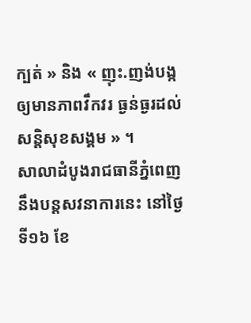ក្បត់ » និង « ញុះ.ញង់បង្កឲ្យមានភាពវឹកវរ ធ្ងន់ធ្ងរដល់ សន្តិសុខសង្គម » ។
សាលាដំបូងរាជធានីភ្នំពេញនឹងបន្តសវនាការនេះ នៅថ្ងៃទី១៦ ខែ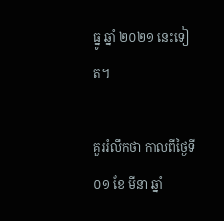ធ្នូ ឆ្នាំ ២០២១ នេះទៀត។

គួររំលឹកថា កាលពីថ្ងៃទី ០១ ខែ មីនា ឆ្នាំ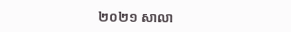២០២១ សាលា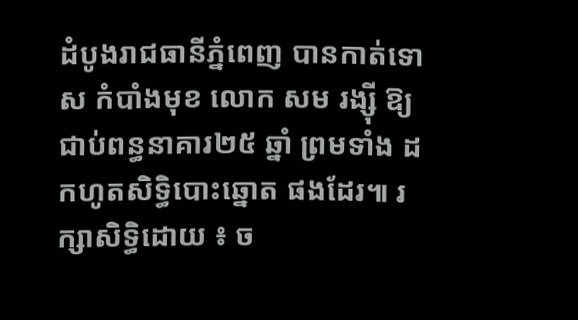ដំបូងរាជធានីភ្នំពេញ បានកាត់ទោស កំបាំងមុខ លោក សម រង្ស៊ី ឱ្យជាប់ពន្ធនាគារ២៥ ឆ្នាំ ព្រមទាំង ដកហូតសិទ្ធិបោះឆ្នោត ផងដែរ៕ រក្សាសិទ្ធិដោយ ៖ ច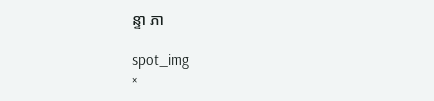ន្ទា ភា

spot_img
×